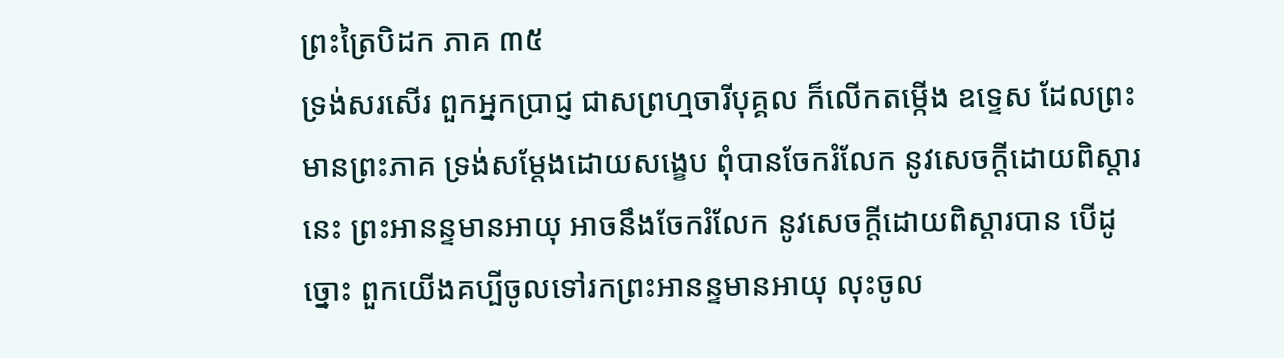ព្រះត្រៃបិដក ភាគ ៣៥
ទ្រង់សរសើរ ពួកអ្នកប្រាជ្ញ ជាសព្រហ្មចារីបុគ្គល ក៏លើកតម្កើង ឧទ្ទេស ដែលព្រះមានព្រះភាគ ទ្រង់សម្តែងដោយសង្ខេប ពុំបានចែករំលែក នូវសេចក្តីដោយពិស្តារនេះ ព្រះអានន្ទមានអាយុ អាចនឹងចែករំលែក នូវសេចក្តីដោយពិស្តារបាន បើដូច្នោះ ពួកយើងគប្បីចូលទៅរកព្រះអានន្ទមានអាយុ លុះចូល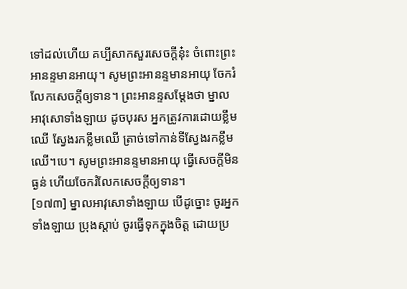ទៅដល់ហើយ គប្បីសាកសួរសេចក្តីនុ៎ះ ចំពោះព្រះអានន្ទមានអាយុ។ សូមព្រះអានន្ទមានអាយុ ចែករំលែកសេចក្តីឲ្យទាន។ ព្រះអានន្ទសម្តែងថា ម្នាលអាវុសោទាំងឡាយ ដូចបុរស អ្នកត្រូវការដោយខ្លឹមឈើ ស្វែងរកខ្លឹមឈើ ត្រាច់ទៅកាន់ទីស្វែងរកខ្លឹមឈើ។បេ។ សូមព្រះអានន្ទមានអាយុ ធ្វើសេចក្តីមិនធ្ងន់ ហើយចែករំលែកសេចក្តីឲ្យទាន។
[១៧៣] ម្នាលអាវុសោទាំងឡាយ បើដូច្នោះ ចូរអ្នកទាំងឡាយ ប្រុងស្តាប់ ចូរធ្វើទុកក្នុងចិត្ត ដោយប្រ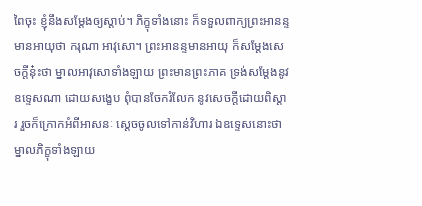ពៃចុះ ខ្ញុំនឹងសម្តែងឲ្យស្តាប់។ ភិក្ខុទាំងនោះ ក៏ទទួលពាក្យព្រះអានន្ទមានអាយុថា ករុណា អាវុសោ។ ព្រះអានន្ទមានអាយុ ក៏សម្តែងសេចក្តីនុ៎ះថា ម្នាលអាវុសោទាំងឡាយ ព្រះមានព្រះភាគ ទ្រង់សម្តែងនូវឧទ្ទេសណា ដោយសង្ខេប ពុំបានចែករំលែក នូវសេចក្តីដោយពិស្តារ រួចក៏ក្រោកអំពីអាសនៈ ស្តេចចូលទៅកាន់វិហារ ឯឧទ្ទេសនោះថា ម្នាលភិក្ខុទាំងឡាយ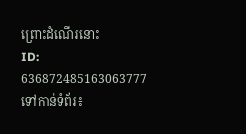ព្រោះដំណើរនោះ
ID: 636872485163063777
ទៅកាន់ទំព័រ៖